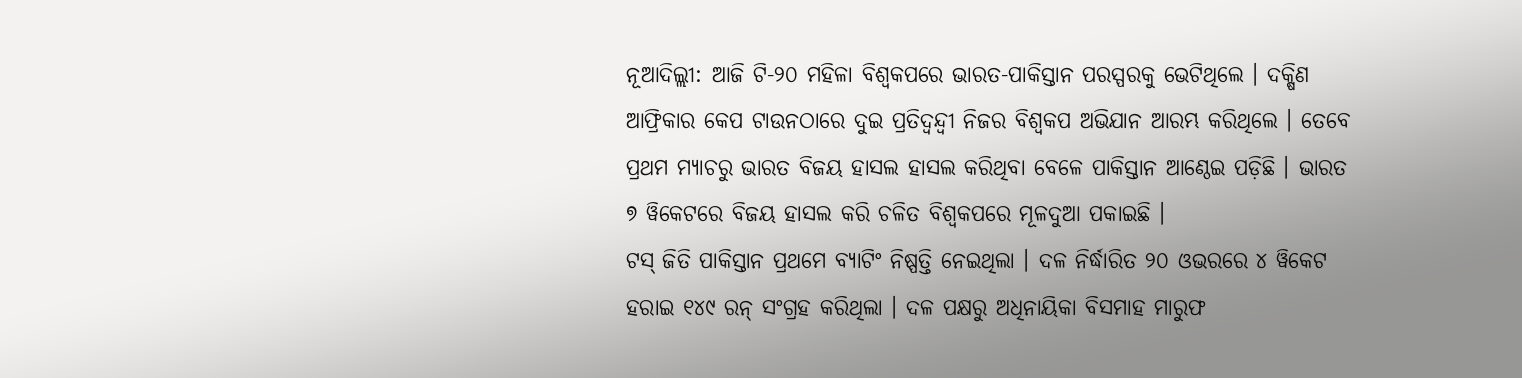ନୂଆଦିଲ୍ଲୀ: ଆଜି ଟି-୨୦ ମହିଳା ବିଶ୍ୱକପରେ ଭାରତ-ପାକିସ୍ତାନ ପରସ୍ପରକୁ ଭେଟିଥିଲେ । ଦକ୍ଷିଣ ଆଫ୍ରିକାର କେପ ଟାଉନଠାରେ ଦୁଇ ପ୍ରତିଦ୍ୱନ୍ଦ୍ୱୀ ନିଜର ବିଶ୍ୱକପ ଅଭିଯାନ ଆରମ୍ଭ କରିଥିଲେ । ତେବେ ପ୍ରଥମ ମ୍ୟାଚରୁ ଭାରତ ବିଜୟ ହାସଲ ହାସଲ କରିଥିବା ବେଳେ ପାକିସ୍ତାନ ଆଣ୍ଠେଇ ପଡ଼ିଛି । ଭାରତ ୭ ୱିକେଟରେ ବିଜୟ ହାସଲ କରି ଚଳିତ ବିଶ୍ୱକପରେ ମୂଳଦୁଆ ପକାଇଛି ।
ଟସ୍ ଜିତି ପାକିସ୍ତାନ ପ୍ରଥମେ ବ୍ୟାଟିଂ ନିଷ୍ପତ୍ତି ନେଇଥିଲା । ଦଳ ନିର୍ଦ୍ଧାରିତ ୨୦ ଓଭରରେ ୪ ୱିକେଟ ହରାଇ ୧୪୯ ରନ୍ ସଂଗ୍ରହ କରିଥିଲା । ଦଳ ପକ୍ଷରୁ ଅଧିନାୟିକା ବିସମାହ ମାରୁଫ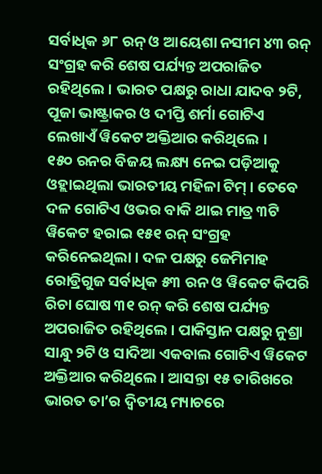ସର୍ବାଧିକ ୬୮ ରନ୍ ଓ ଆୟେଶା ନସୀମ ୪୩ ରନ୍ ସଂଗ୍ରହ କରି ଶେଷ ପର୍ଯ୍ୟନ୍ତ ଅପରାଜିତ ରହିଥିଲେ । ଭାରତ ପକ୍ଷରୁ ରାଧା ଯାଦବ ୨ଟି, ପୂଜା ଭାଷ୍ଟ୍ରାକର ଓ ଦୀପ୍ତି ଶର୍ମା ଗୋଟିଏ ଲେଖାଏଁ ୱିକେଟ ଅକ୍ତିଆର କରିଥିଲେ ।
୧୫୦ ରନର ବିଜୟ ଲକ୍ଷ୍ୟ ନେଇ ପଡ଼ିଆକୁ ଓହ୍ଲାଇଥିଲା ଭାରତୀୟ ମହିଳା ଟିମ୍ । ତେବେ ଦଳ ଗୋଟିଏ ଓଭର ବାକି ଥାଇ ମାତ୍ର ୩ଟି ୱିକେଟ ହରାଇ ୧୫୧ ରନ୍ ସଂଗ୍ରହ କରିନେଇଥିଲା । ଦଳ ପକ୍ଷରୁ ଜେମିମାହ ରୋଡ୍ରିଗୁଜ ସର୍ବାଧିକ ୫୩ ରନ ଓ ୱିକେଟ କିପରି ରିଚା ଘୋଷ ୩୧ ରନ୍ କରି ଶେଷ ପର୍ଯ୍ୟନ୍ତ ଅପରାଜିତ ରହିଥିଲେ । ପାକିସ୍ତାନ ପକ୍ଷରୁ ନୁଶ୍ରା ସାନ୍ଧୁ ୨ଟି ଓ ସାଦିଆ ଏକବାଲ ଗୋଟିଏ ୱିକେଟ ଅକ୍ତିଆର କରିଥିଲେ । ଆସନ୍ତା ୧୫ ତାରିଖରେ ଭାରତ ତା’ର ଦ୍ୱିତୀୟ ମ୍ୟାଚରେ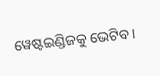ୱେଷ୍ଟଇଣ୍ଡିଜକୁ ଭେଟିବ ।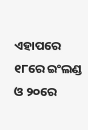ଏହାପରେ ୧୮ରେ ଇଂଲଣ୍ଡ ଓ ୨୦ରେ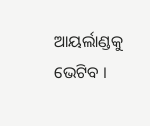ଆୟର୍ଲାଣ୍ଡକୁ ଭେଟିବ ।